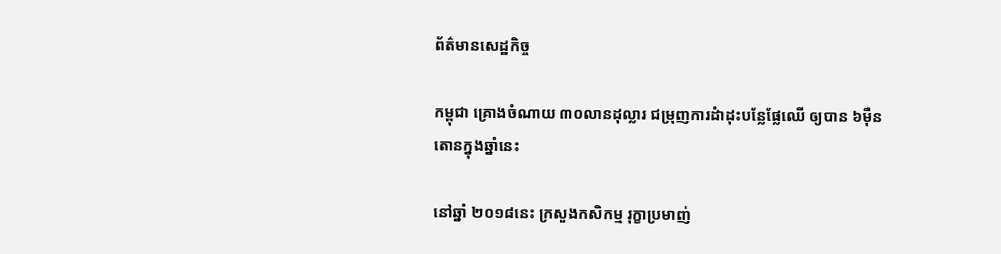ព័ត៌មានសេដ្ឋកិច្ច

កម្ពុជា គ្រោងចំណាយ ៣០លានដុល្លារ ជម្រុញការដំាដុះបន្លែផ្លែឈើ ឲ្យបាន ៦ម៉ឺនតោនក្នុងឆ្នាំនេះ

នៅឆ្នាំ ២០១៨នេះ ក្រសួងកសិកម្ម រុក្ខាប្រមាញ់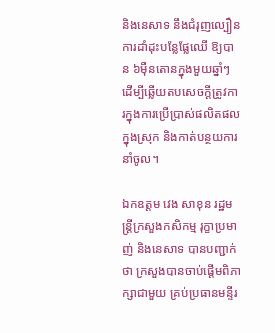និងនេសាទ នឹងជំរុញល្បឿនការដាំដុះបន្លែផ្លែឈើ ឱ្យបាន ៦ម៉ឺនតោនក្នុងមួយឆ្នាំៗ ដើម្បីឆ្លើយតបសេចក្តីត្រូវការក្នុងការប្រើប្រាស់ផលិតផលក្នុងស្រុក និងកាត់បន្ថយការនាំចូល។

ឯកឧត្តម វេង សាខុន រដ្ឋមន្រ្តីក្រសួងកសិកម្ម រុក្ខាប្រមាញ់ និងនេសាទ បានបញ្ជាក់ថា ក្រសួងបានចាប់ផ្តើមពិភាក្សាជាមួយ គ្រប់ប្រធានមន្ទីរ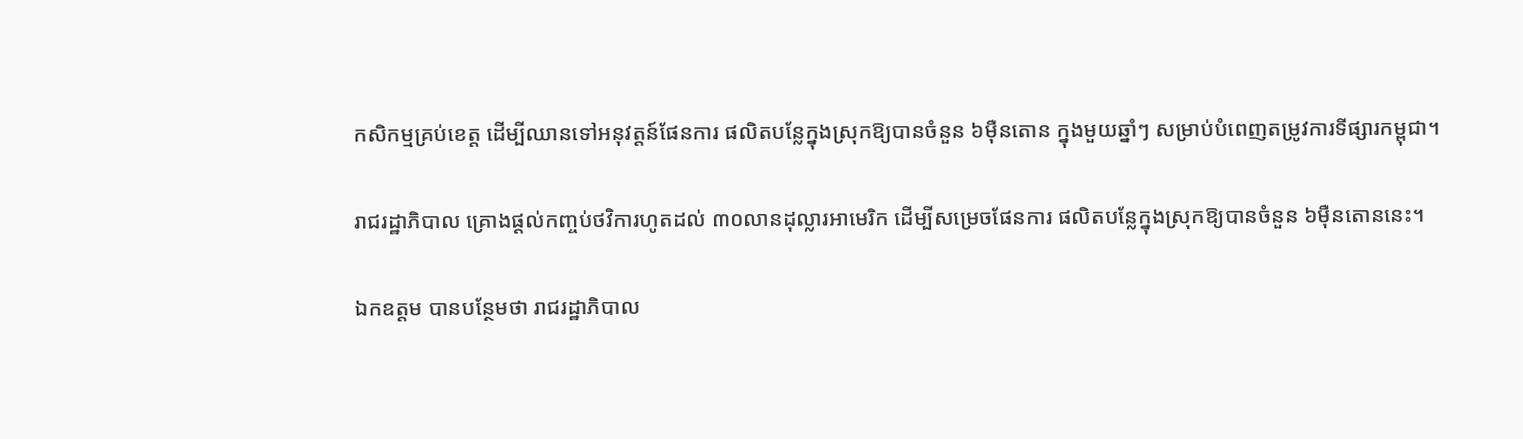កសិកម្មគ្រប់ខេត្ត ដើម្បីឈានទៅអនុវត្តន៍ផែនការ ផលិតបន្លែក្នុងស្រុកឱ្យបានចំនួន ៦ម៉ឺនតោន ក្នុងមួយឆ្នាំៗ សម្រាប់បំពេញតម្រូវការទីផ្សារកម្ពុជា។

រាជរដ្ឋាភិបាល គ្រោងផ្តល់កញ្ចប់ថវិការហូតដល់ ៣០លានដុល្លារអាមេរិក ដើម្បីសម្រេចផែនការ ផលិតបន្លែក្នុងស្រុកឱ្យបានចំនួន ៦ម៉ឺនតោននេះ។

ឯកឧត្តម បានបន្ថែមថា រាជរដ្ឋាភិបាល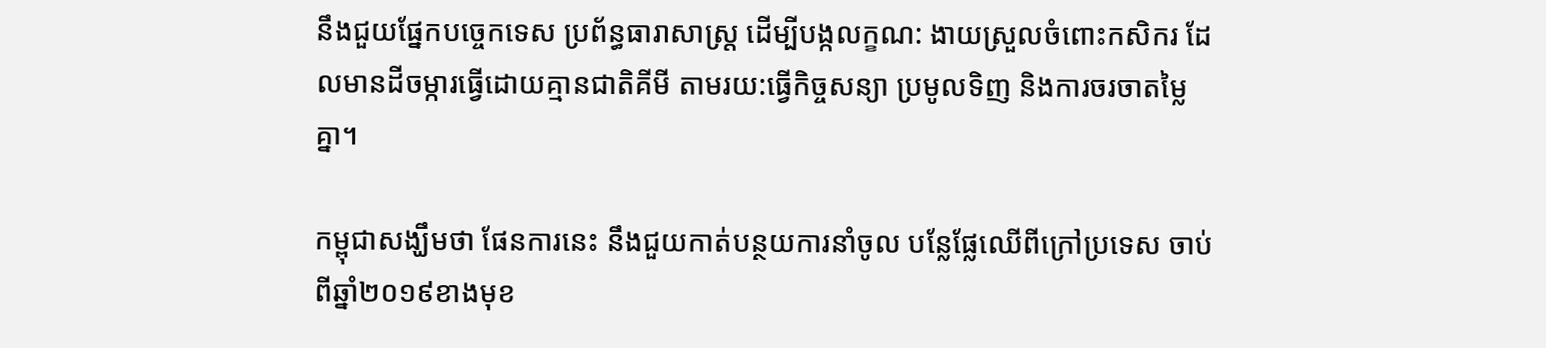នឹងជួយផ្នែកបច្ចេកទេស ប្រព័ន្ធធារាសាស្រ្ត ដើម្បីបង្កលក្ខណ: ងាយស្រួលចំពោះកសិករ ដែលមានដីចម្ការធ្វើដោយគ្មានជាតិគីមី តាមរយ:ធ្វើកិច្ចសន្យា ប្រមូលទិញ និងការចរចាតម្លៃគ្នា។

កម្ពុជាសង្ឃឹមថា ផែនការនេះ នឹងជួយកាត់បន្ថយការនាំចូល បន្លែផ្លែឈើពីក្រៅប្រទេស ចាប់ពីឆ្នាំ២០១៩ខាងមុខ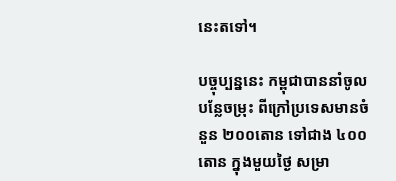នេះតទៅ។

បច្ចុប្បន្ននេះ កម្ពុជាបាននាំចូលបន្លែចម្រុះ ពីក្រៅប្រទេសមានចំនួន ២០០តោន ទៅជាង ៤០០តោន ក្នុងមួយថ្ងៃ សម្រា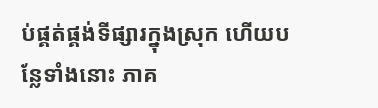ប់ផ្គត់ផ្គង់ទីផ្សារក្នុងស្រុក ហើយបន្លែទាំងនោះ ភាគ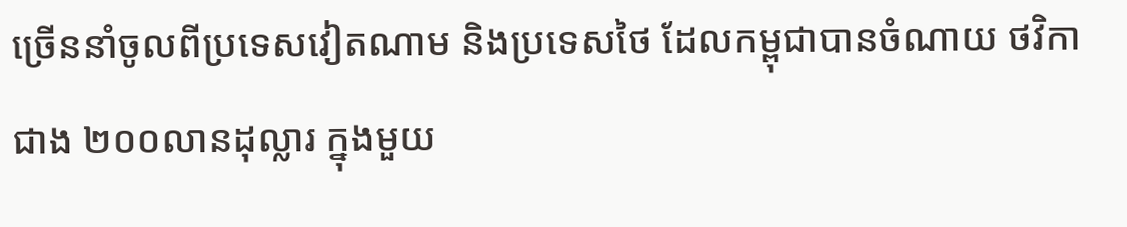ច្រើននាំចូលពីប្រទេសវៀតណាម និងប្រទេសថៃ ដែលកម្ពុជាបានចំណាយ ថវិកាជាង ២០០លានដុល្លារ ក្នុងមួយ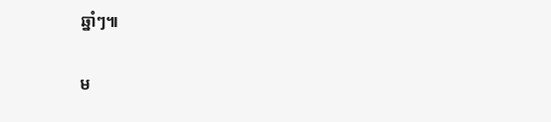ឆ្នាំៗ៕

ម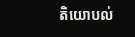តិយោបល់